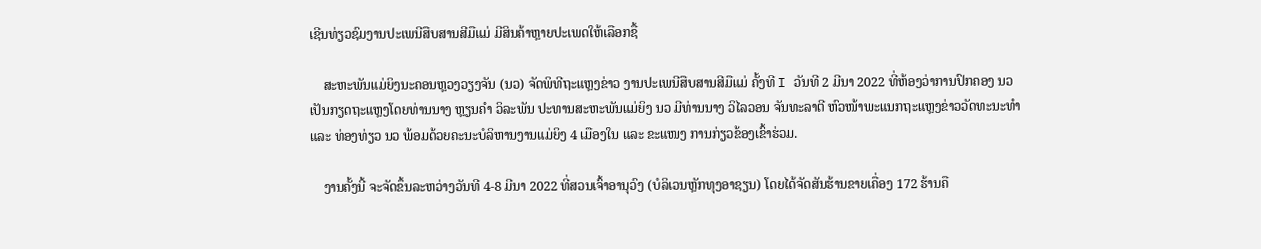ເຊີນທ່ຽວຊົມງານປະເພນີສືບສານສີມືແມ່ ມີສິນຄ້າຫຼາຍປະເພດໃຫ້ເລືອກຊື້

    ສະຫະພັນແມ່ຍິງນະຄອນຫຼວງວຽງຈັນ (ນວ) ຈັດພິທີຖະແຫຼງຂ່າວ ງານປະເພນີສືບສານສີມືແມ່ ຄັ້ງທີ I ວັນທີ 2 ມີນາ 2022 ທີ່ຫ້ອງວ່າການປົກຄອງ ນວ ເປັນກຽດຖະແຫຼງໂດຍທ່ານນາງ ຫຼຽນຄຳ ວິລະພັນ ປະທານສະຫະພັນແມ່ຍິງ ນວ ມີທ່ານນາງ ວິໄລວອນ ຈັນທະລາຕີ ຫົວໜ້າພະແນກຖະແຫຼງຂ່າວວັດທະນະທຳ ແລະ ທ່ອງທ່ຽວ ນວ ພ້ອມດ້ວຍຄະນະບໍລິຫານງານແມ່ຍິງ 4 ເມືອງໃນ ແລະ ຂະແໜງ ການກ່ຽວຂ້ອງເຂົ້າຮ່ວມ.

    ງານຄັ້ງນີ້ ຈະຈັດຂຶ້ນລະຫວ່າງວັນທີ 4-8 ມີນາ 2022 ທີ່ສວນເຈົ້າອານຸວົງ (ບໍລິເວນຫຼັກທຸງອາຊຽນ) ໂດຍໄດ້ຈັດສັນຮ້ານຂາຍເຄື່ອງ 172 ຮ້ານຄື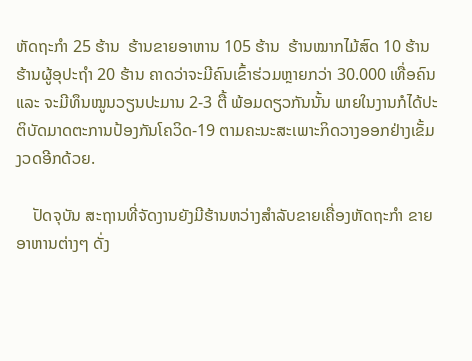ຫັດຖະກຳ 25 ຮ້ານ  ຮ້ານຂາຍອາຫານ 105 ຮ້ານ  ຮ້ານໝາກໄມ້ສົດ 10 ຮ້ານ ຮ້ານຜູ້ອຸປະຖຳ 20 ຮ້ານ ຄາດວ່າຈະມີຄົນເຂົ້າຮ່ວມຫຼາຍກວ່າ 30.000 ເທື່ອຄົນ ແລະ ຈະມີທຶນໝູນວຽນປະມານ 2-3 ຕື້ ພ້ອມດຽວກັນນັ້ນ ພາຍໃນງານກໍໄດ້ປະຕິບັດມາດຕະການປ້ອງກັນໂຄວິດ-19 ຕາມຄະນະສະເພາະກິດວາງອອກຢ່າງເຂັ້ມງວດອີກດ້ວຍ.

    ປັດຈຸບັນ ສະຖານທີ່ຈັດງານຍັງມີຮ້ານຫວ່າງສຳລັບຂາຍເຄື່ອງຫັດຖະກຳ ຂາຍອາຫານຕ່າງໆ ດັ່ງ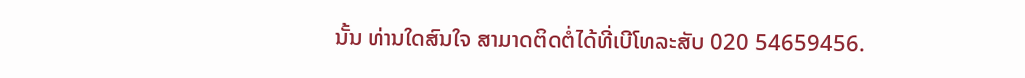ນັ້ນ ທ່ານໃດສົນໃຈ ສາມາດຕິດຕໍ່ໄດ້ທີ່ເບີໂທລະສັບ 020 54659456.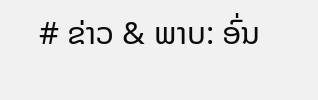# ຂ່າວ & ພາບ: ອົ່ນ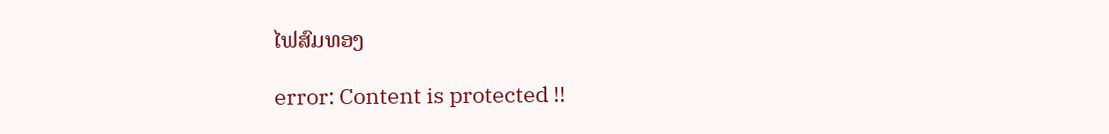ໄຟສົມທອງ

error: Content is protected !!